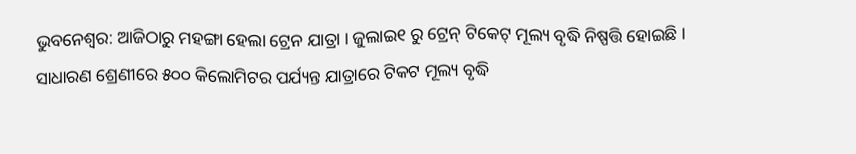ଭୁବନେଶ୍ୱର: ଆଜିଠାରୁ ମହଙ୍ଗା ହେଲା ଟ୍ରେନ ଯାତ୍ରା । ଜୁଲାଇ୧ ରୁ ଟ୍ରେନ୍ ଟିକେଟ୍ ମୂଲ୍ୟ ବୃଦ୍ଧି ନିଷ୍ପତ୍ତି ହୋଇଛି ।
ସାଧାରଣ ଶ୍ରେଣୀରେ ୫୦୦ କିଲୋମିଟର ପର୍ଯ୍ୟନ୍ତ ଯାତ୍ରାରେ ଟିକଟ ମୂଲ୍ୟ ବୃଦ୍ଧି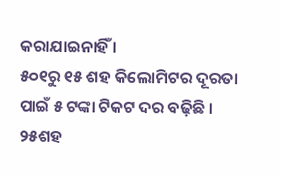କରାଯାଇନାହିଁ ।
୫୦୧ରୁ ୧୫ ଶହ କିଲୋମିଟର ଦୂରତା ପାଇଁ ୫ ଟଙ୍କା ଟିକଟ ଦର ବଢ଼ିଛି । ୨୫ଶହ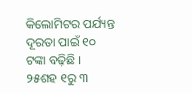କିଲୋମିଟର ପର୍ଯ୍ୟନ୍ତ ଦୂରତା ପାଇଁ ୧୦ ଟଙ୍କା ବଢ଼ିଛି ।
୨୫ଶହ ୧ରୁ ୩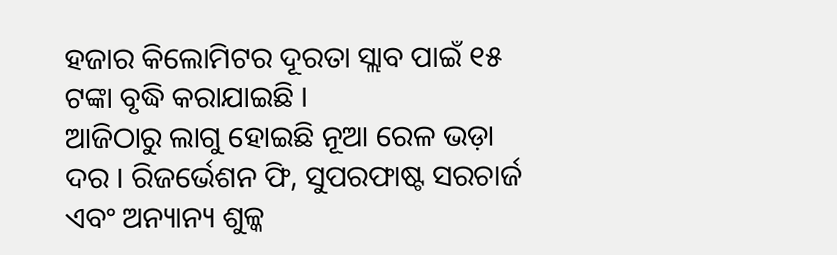ହଜାର କିଲୋମିଟର ଦୂରତା ସ୍ଲାବ ପାଇଁ ୧୫ ଟଙ୍କା ବୃଦ୍ଧି କରାଯାଇଛି ।
ଆଜିଠାରୁ ଲାଗୁ ହୋଇଛି ନୂଆ ରେଳ ଭଡ଼ା ଦର । ରିଜର୍ଭେଶନ ଫି, ସୁପରଫାଷ୍ଟ ସରଚାର୍ଜ ଏବଂ ଅନ୍ୟାନ୍ୟ ଶୁଳ୍କ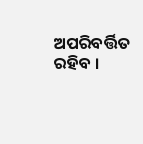ଅପରିବର୍ତ୍ତିତ ରହିବ ।